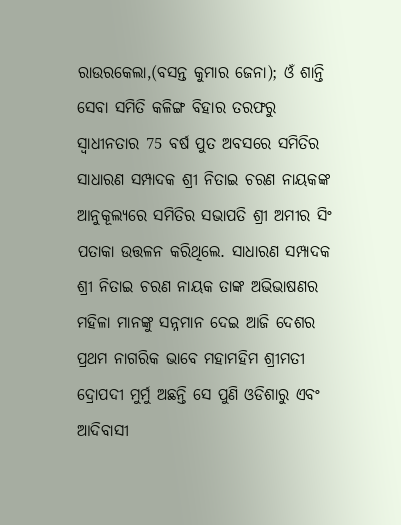ରାଉରକେଲା,(ବସନ୍ତ କୁମାର ଜେନା); ଓଁ ଶାନ୍ତି ସେବା ସମିତି କଳିଙ୍ଗ ବିହାର ତରଫରୁ ସ୍ୱାଧୀନତାର 75 ବର୍ଷ ପୁତ ଅବସରେ ସମିତିର ସାଧାରଣ ସମ୍ପାଦକ ଶ୍ରୀ ନିତାଇ ଚରଣ ନାୟକଙ୍କ ଆନୁକୂଲ୍ୟରେ ସମିତିର ସଭାପତି ଶ୍ରୀ ଅମୀର ସିଂ ପତାକା ଉତ୍ତଳନ କରିଥିଲେ. ସାଧାରଣ ସମ୍ପାଦକ ଶ୍ରୀ ନିତାଇ ଚରଣ ନାୟକ ତାଙ୍କ ଅଭିଭାଷଣର ମହିଳା ମାନଙ୍କୁ ସନ୍ନମାନ ଦେଇ ଆଜି ଦେଶର ପ୍ରଥମ ନାଗରିକ ଭାବେ ମହାମହିମ ଶ୍ରୀମତୀ ଦ୍ରୋପଦୀ ମୁର୍ମୁ ଅଛନ୍ତି ସେ ପୁଣି ଓଡିଶାରୁ ଏବଂ ଆଦିବାସୀ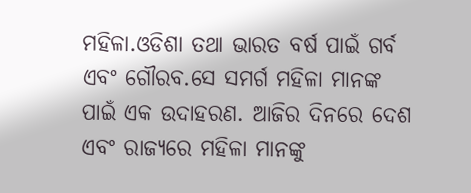ମହିଳା.ଓଡିଶା ତଥା ଭାରତ ବର୍ଷ ପାଇଁ ଗର୍ବ ଏବଂ ଗୌରବ.ସେ ସମର୍ଗ ମହିଳା ମାନଙ୍କ ପାଇଁ ଏକ ଉଦାହରଣ. ଆଜିର ଦିନରେ ଦେଶ ଏବଂ ରାଜ୍ୟରେ ମହିଳା ମାନଙ୍କୁ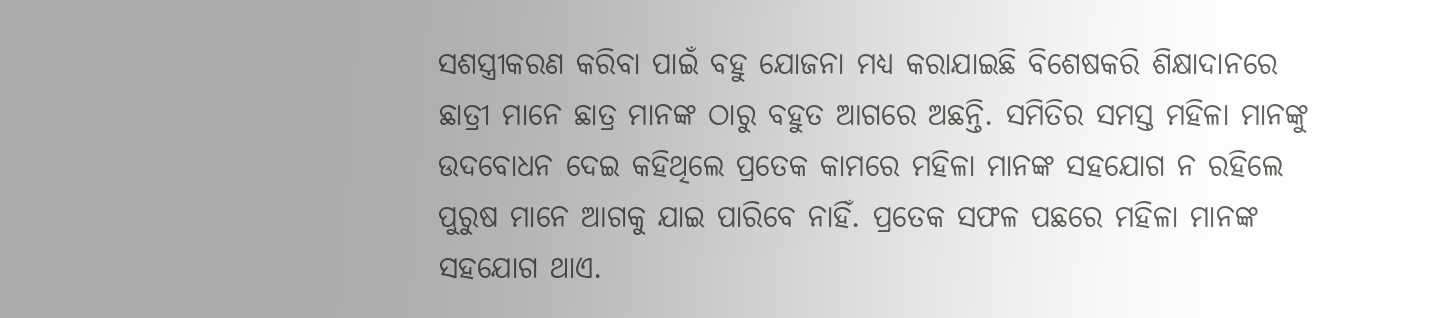ସଶସ୍ତ୍ରୀକରଣ କରିବା ପାଇଁ ବହୁ ଯୋଜନା ମଧ୍ୟ କରାଯାଇଛି ବିଶେଷକରି ଶିକ୍ଷାଦାନରେ ଛାତ୍ରୀ ମାନେ ଛାତ୍ର ମାନଙ୍କ ଠାରୁ ବହୁତ ଆଗରେ ଅଛନ୍ତି. ସମିତିର ସମସ୍ତ ମହିଳା ମାନଙ୍କୁ ଉଦବୋଧନ ଦେଇ କହିଥିଲେ ପ୍ରତେକ କାମରେ ମହିଳା ମାନଙ୍କ ସହଯୋଗ ନ ରହିଲେ ପୁରୁଷ ମାନେ ଆଗକୁ ଯାଇ ପାରିବେ ନାହିଁ. ପ୍ରତେକ ସଫଳ ପଛରେ ମହିଳା ମାନଙ୍କ ସହଯୋଗ ଥାଏ.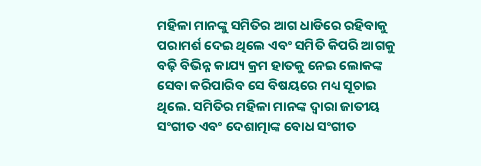ମହିଳା ମାନଙ୍କୁ ସମିତିର ଆଗ ଧାଡିରେ ରହିବାକୁ ପରାମର୍ଶ ଦେଇ ଥିଲେ ଏବଂ ସମିତି କିପରି ଆଗକୁ ବଢ଼ି ବିଭିନ୍ନ କାଯ୍ୟ କ୍ରମ ହାତକୁ ନେଇ ଲୋକଙ୍କ ସେବା କରିପାରିବ ସେ ବିଷୟରେ ମଧ୍ୟ ସୂଚାଇ ଥିଲେ. ସମିତିର ମହିଳା ମାନଙ୍କ ଦ୍ୱାରା ଜାତୀୟ ସଂଗୀତ ଏବଂ ଦେଶାତ୍ମାଙ୍କ ବୋଧ ସଂଗୀତ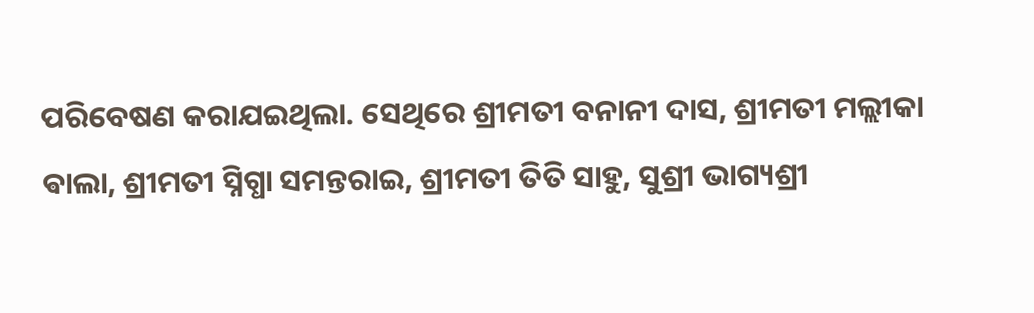ପରିବେଷଣ କରାଯଇଥିଲା. ସେଥିରେ ଶ୍ରୀମତୀ ବନାନୀ ଦାସ, ଶ୍ରୀମତୀ ମଲ୍ଲୀକା ଵାଲା, ଶ୍ରୀମତୀ ସ୍ନିଗ୍ଧା ସମନ୍ତରାଇ, ଶ୍ରୀମତୀ ତିତି ସାହୁ, ସୁଶ୍ରୀ ଭାଗ୍ୟଶ୍ରୀ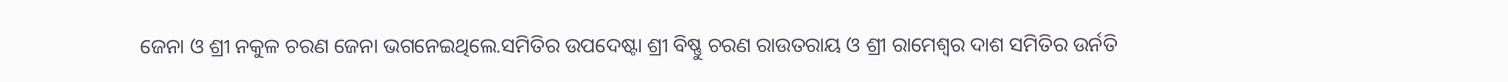ଜେନା ଓ ଶ୍ରୀ ନକୁଳ ଚରଣ ଜେନା ଭଗନେଇଥିଲେ.ସମିତିର ଉପଦେଷ୍ଟା ଶ୍ରୀ ବିଷ୍ଣୁ ଚରଣ ରାଉତରାୟ ଓ ଶ୍ରୀ ରାମେଶ୍ୱର ଦାଶ ସମିତିର ଉର୍ନତି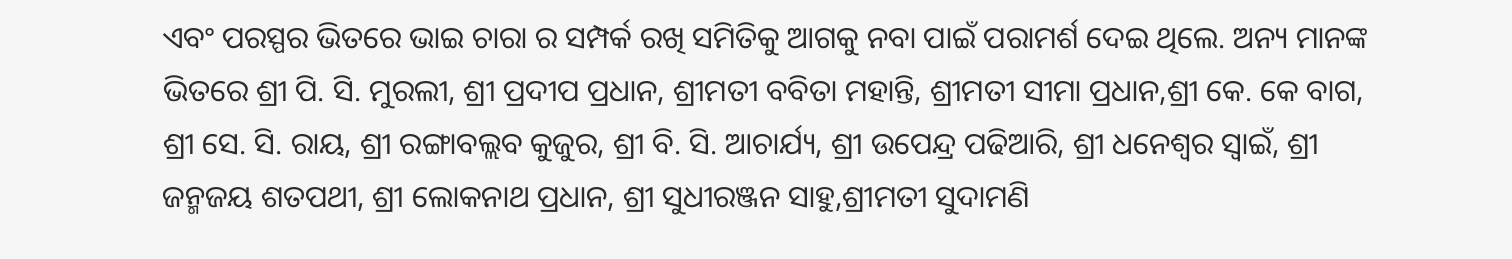ଏବଂ ପରସ୍ପର ଭିତରେ ଭାଇ ଚାରା ର ସମ୍ପର୍କ ରଖି ସମିତିକୁ ଆଗକୁ ନବା ପାଇଁ ପରାମର୍ଶ ଦେଇ ଥିଲେ. ଅନ୍ୟ ମାନଙ୍କ ଭିତରେ ଶ୍ରୀ ପି. ସି. ମୁରଲୀ, ଶ୍ରୀ ପ୍ରଦୀପ ପ୍ରଧାନ, ଶ୍ରୀମତୀ ବବିତା ମହାନ୍ତି, ଶ୍ରୀମତୀ ସୀମା ପ୍ରଧାନ,ଶ୍ରୀ କେ. କେ ବାଗ, ଶ୍ରୀ ସେ. ସି. ରାୟ, ଶ୍ରୀ ରଙ୍ଗାବଲ୍ଲବ କୁଜୁର, ଶ୍ରୀ ବି. ସି. ଆଚାର୍ଯ୍ୟ, ଶ୍ରୀ ଉପେନ୍ଦ୍ର ପଢିଆରି, ଶ୍ରୀ ଧନେଶ୍ୱର ସ୍ୱାଇଁ, ଶ୍ରୀ ଜନ୍ମଜୟ ଶତପଥୀ, ଶ୍ରୀ ଲୋକନାଥ ପ୍ରଧାନ, ଶ୍ରୀ ସୁଧୀରଞ୍ଜନ ସାହୁ,ଶ୍ରୀମତୀ ସୁଦାମଣି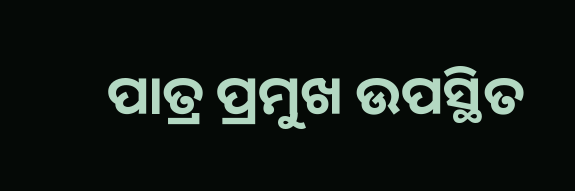ପାତ୍ର ପ୍ରମୁଖ ଉପସ୍ଥିତ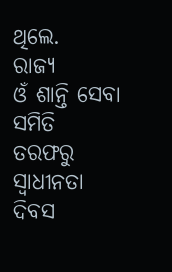ଥିଲେ.
ରାଜ୍ୟ
ଓଁ ଶାନ୍ତି ସେବା ସମିତି ତରଫରୁ ସ୍ୱାଧୀନତା ଦିବସ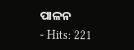ପାଳନ
- Hits: 221